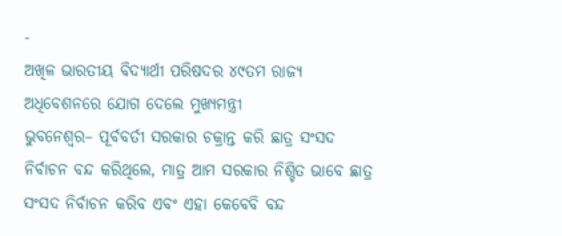-
ଅଖିଳ ଭାରତୀୟ ବିଦ୍ୟାର୍ଥୀ ପରିଷଦର ୪୯ତମ ରାଜ୍ୟ ଅଧିବେଶନରେ ଯୋଗ ଦେଲେ ମୁଖ୍ୟମନ୍ତ୍ରୀ
ଭୁବନେଶ୍ୱର– ପୂର୍ବବର୍ତୀ ସରକାର ଚକ୍ରାନ୍ତ କରି ଛାତ୍ର ସଂସଦ ନିର୍ବାଚନ ବନ୍ଦ କରିଥିଲେ, ମାତ୍ର ଆମ ସରକାର ନିଶ୍ଚିତ ଭାବେ ଛାତ୍ର ସଂସଦ ନିର୍ବାଚନ କରିବ ଏବଂ ଏହା କେବେବି ବନ୍ଦ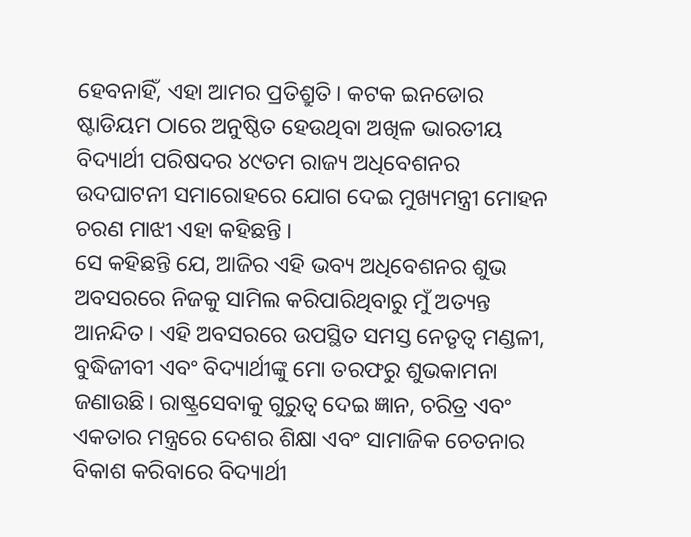ହେବନାହିଁ, ଏହା ଆମର ପ୍ରତିଶ୍ରୁତି। କଟକ ଇନଡୋର ଷ୍ଟାଡିୟମ ଠାରେ ଅନୁଷ୍ଠିତ ହେଉଥିବା ଅଖିଳ ଭାରତୀୟ ବିଦ୍ୟାର୍ଥୀ ପରିଷଦର ୪୯ତମ ରାଜ୍ୟ ଅଧିବେଶନର ଉଦଘାଟନୀ ସମାରୋହରେ ଯୋଗ ଦେଇ ମୁଖ୍ୟମନ୍ତ୍ରୀ ମୋହନ ଚରଣ ମାଝୀ ଏହା କହିଛନ୍ତି ।
ସେ କହିଛନ୍ତି ଯେ, ଆଜିର ଏହି ଭବ୍ୟ ଅଧିବେଶନର ଶୁଭ ଅବସରରେ ନିଜକୁ ସାମିଲ କରିପାରିଥିବାରୁ ମୁଁ ଅତ୍ୟନ୍ତ ଆନନ୍ଦିତ। ଏହି ଅବସରରେ ଉପସ୍ଥିତ ସମସ୍ତ ନେତୃତ୍ଵ ମଣ୍ଡଳୀ, ବୁଦ୍ଧିଜୀବୀ ଏବଂ ବିଦ୍ୟାର୍ଥୀଙ୍କୁ ମୋ ତରଫରୁ ଶୁଭକାମନା ଜଣାଉଛି। ରାଷ୍ଟ୍ରସେବାକୁ ଗୁରୁତ୍ଵ ଦେଇ ଜ୍ଞାନ, ଚରିତ୍ର ଏବଂ ଏକତାର ମନ୍ତ୍ରରେ ଦେଶର ଶିକ୍ଷା ଏବଂ ସାମାଜିକ ଚେତନାର ବିକାଶ କରିବାରେ ବିଦ୍ୟାର୍ଥୀ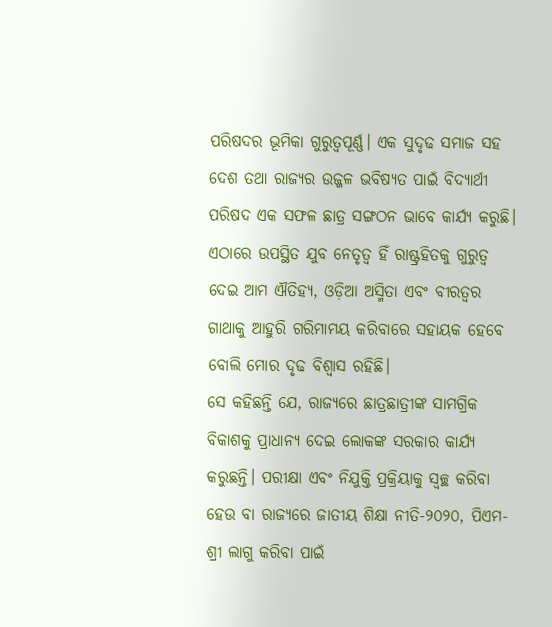ପରିଷଦର ଭୂମିକା ଗୁରୁତ୍ଵପୂର୍ଣ୍ଣ। ଏକ ସୁଦୃଢ ସମାଜ ସହ ଦେଶ ତଥା ରାଜ୍ଯର ଉଜ୍ଜଳ ଭବିଷ୍ୟତ ପାଇଁ ବିଦ୍ୟାର୍ଥୀ ପରିଷଦ ଏକ ସଫଳ ଛାତ୍ର ସଙ୍ଗଠନ ଭାବେ କାର୍ଯ୍ୟ କରୁଛି। ଏଠାରେ ଉପସ୍ଥିତ ଯୁବ ନେତୃତ୍ଵ ହିଁ ରାଷ୍ଟ୍ରହିତକୁ ଗୁରୁତ୍ଵ ଦେଇ ଆମ ଐତିହ୍ୟ, ଓଡ଼ିଆ ଅସ୍ମିତା ଏବଂ ବୀରତ୍ଵର ଗାଥାକୁ ଆହୁରି ଗରିମାମୟ କରିବାରେ ସହାୟକ ହେବେ ବୋଲି ମୋର ଦୃଢ ବିଶ୍ବାସ ରହିଛି।
ସେ କହିଛନ୍ତି ଯେ, ରାଜ୍ଯରେ ଛାତ୍ରଛାତ୍ରୀଙ୍କ ସାମଗ୍ରିକ ବିକାଶକୁ ପ୍ରାଧାନ୍ୟ ଦେଇ ଲୋକଙ୍କ ସରକାର କାର୍ଯ୍ୟ କରୁଛନ୍ତି। ପରୀକ୍ଷା ଏବଂ ନିଯୁକ୍ତି ପ୍ରକ୍ରିୟାକୁ ସ୍ବଚ୍ଛ କରିବା ହେଉ ବା ରାଜ୍ଯରେ ଜାତୀୟ ଶିକ୍ଷା ନୀତି-୨୦୨୦, ପିଏମ-ଶ୍ରୀ ଲାଗୁ କରିବା ପାଇଁ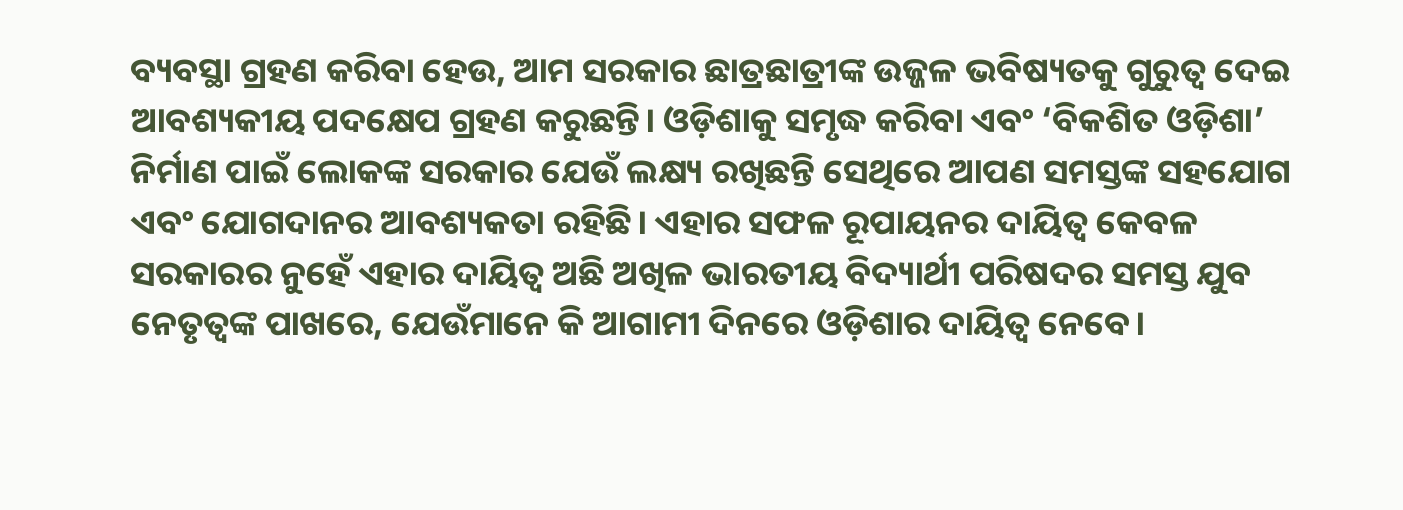ବ୍ୟବସ୍ଥା ଗ୍ରହଣ କରିବା ହେଉ, ଆମ ସରକାର ଛାତ୍ରଛାତ୍ରୀଙ୍କ ଉଜ୍ଜଳ ଭବିଷ୍ୟତକୁ ଗୁରୁତ୍ଵ ଦେଇ ଆବଶ୍ୟକୀୟ ପଦକ୍ଷେପ ଗ୍ରହଣ କରୁଛନ୍ତି। ଓଡ଼ିଶାକୁ ସମୃଦ୍ଧ କରିବା ଏବଂ ‘ବିକଶିତ ଓଡ଼ିଶା’ ନିର୍ମାଣ ପାଇଁ ଲୋକଙ୍କ ସରକାର ଯେଉଁ ଲକ୍ଷ୍ୟ ରଖିଛନ୍ତି ସେଥିରେ ଆପଣ ସମସ୍ତଙ୍କ ସହଯୋଗ ଏବଂ ଯୋଗଦାନର ଆବଶ୍ୟକତା ରହିଛି। ଏହାର ସଫଳ ରୂପାୟନର ଦାୟିତ୍ଵ କେବଳ ସରକାରର ନୁହେଁ ଏହାର ଦାୟିତ୍ଵ ଅଛି ଅଖିଳ ଭାରତୀୟ ବିଦ୍ୟାର୍ଥୀ ପରିଷଦର ସମସ୍ତ ଯୁବ ନେତୃତ୍ଵଙ୍କ ପାଖରେ, ଯେଉଁମାନେ କି ଆଗାମୀ ଦିନରେ ଓଡ଼ିଶାର ଦାୟିତ୍ଵ ନେବେ।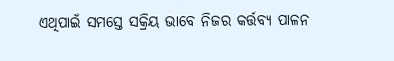ଏଥିପାଇଁ ସମସ୍ତେ ସକ୍ରିୟ ଭାବେ ନିଜର କର୍ତ୍ତବ୍ୟ ପାଳନ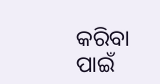କରିବା ପାଇଁ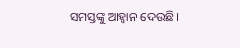ସମସ୍ତଙ୍କୁ ଆହ୍ଵାନ ଦେଉଛି।